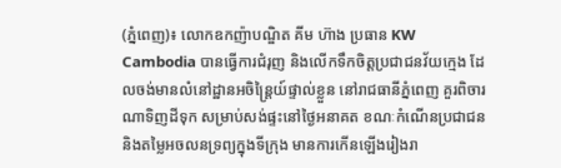(ភ្នំពេញ)៖ លោកឧកញ៉ាបណ្ឌិត គីម ហ៊ាង ប្រធាន KW Cambodia បានធ្វើការជំរុញ និងលើកទឹកចិត្តប្រជាជនវ័យក្មេង ដែលចង់មានលំនៅដ្ឋានអចិន្ដ្រៃយ៍ផ្ទាល់ខ្លួន នៅរាជធានីភ្នំពេញ គួរពិចារណាទិញដីទុក សម្រាប់សង់ផ្ទះនៅថ្ងៃអនាគត ខណៈកំណើនប្រជាជន និងតម្លៃអចលនទ្រព្យក្នុងទីក្រុង មានការកើនឡើងរៀងរា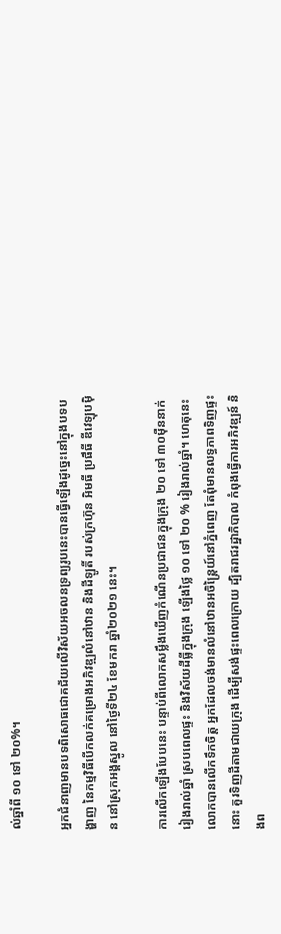ល់ឆ្នាំពី ១០ ទៅ ២០%។

អ្នកជំនាញមានបទពិសោធជោគជ័យលើវិស័យអចលនទ្រព្យរូបនេះបានធ្វើឡើងដូច្នេះនៅក្នុងបទបង្ហាញ នៃកម្មវិធីបើកលក់គម្រោងអភិវឌ្ឍលំនៅឋាន និងដីឡូតិ៍ របស់ក្រហ៊ុន អិមធី ប្រផឹធី ឌីវេឡុបម៉ិន នៅស្រុកអង្គស្នូល នៅថ្ងៃទី២៤ ខែមករា ឆ្នាំ២០២១ នេះ។

ការលើកឡើងបែបនេះ បន្ទាប់ពីលោកសម្លឹងឃើញកំណើនប្រជាជនក្នុងក្រុង ២០ ទៅ ៣០ម៉ឺននាក់រៀងរាល់ឆ្នាំ ស្របពេលផ្ទះ និងវិស័យដីធ្លីក្នុងក្រុង ឡើងថ្លៃ ១០ ទៅ ២០ % រៀងរាល់ឆ្នាំ។ ហេតុនេះលោកបានលើកទឹកចិត្ត អ្នកដែលចង់មានលំនៅឋានអចិន្ដ្រៃយ៍នៅភ្នំពេញ តែពុំមានលទ្ធភាពទិញផ្ទះនោះ គួរទិញដីតាមជាយក្រុង ដើម្បីសង់ផ្ទះពេលក្រោយ ដ្បិតរាជរដ្ឋាភិបាល កំពុងធ្វើការអភិវឌ្ឍន៍ និងព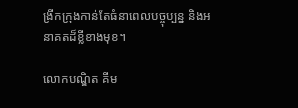ង្រីកក្រុងកាន់តែធំនាពេលបច្ចុប្បន្ន និងអនាគតដ៏ខ្លីខាងមុខ។

លោកបណ្ឌិត គីម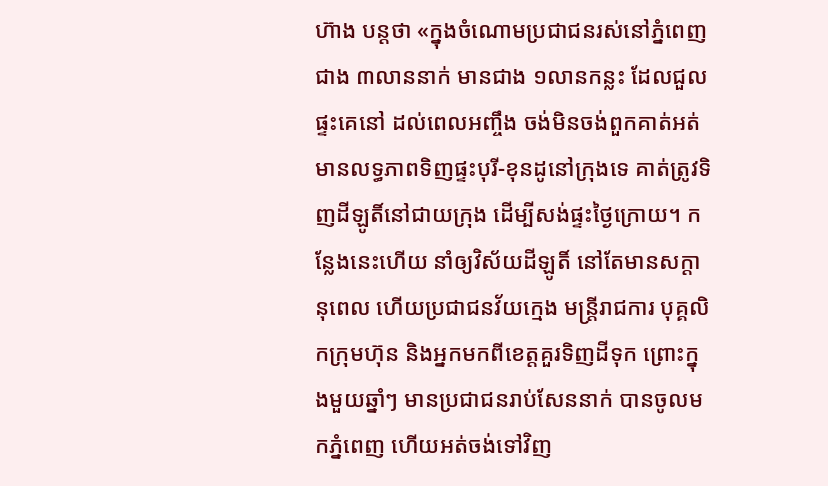ហ៊ាង បន្ដថា «ក្នុងចំណោមប្រជាជនរស់នៅភ្នំពេញជាង ៣លាននាក់ មានជាង ១លានកន្លះ ដែលជួលផ្ទះគេនៅ ដល់ពេលអញ្ចឹង ចង់មិនចង់ពួកគាត់អត់មានលទ្ធភាពទិញផ្ទះបុរី-ខុនដូនៅក្រុងទេ គាត់ត្រូវទិញដីឡូតិ៍នៅជាយក្រុង ដើម្បីសង់ផ្ទះថ្ងៃក្រោយ។ កន្លែងនេះហើយ នាំឲ្យវិស័យដីឡូតិ៍ នៅតែមានសក្ដានុពេល ហើយប្រជាជនវ័យក្មេង មន្ដ្រីរាជការ បុគ្គលិកក្រុមហ៊ុន និងអ្នកមកពីខេត្តគួរទិញដីទុក ព្រោះក្នុងមួយឆ្នាំៗ មានប្រជាជនរាប់សែននាក់ បានចូលមកភ្នំពេញ ហើយអត់ចង់ទៅវិញ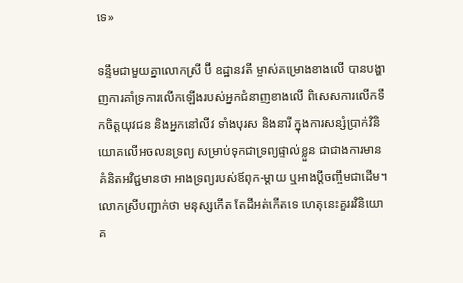ទេ»

ទន្ទឹមជាមួយគ្នាលោកស្រី ប៊ី ឧដ្ឋានវតី ម្ចាស់គម្រោងខាងលើ បានបង្ហាញការគាំទ្រការលើកឡើងរបស់អ្នកជំនាញខាងលើ ពិសេសការលើកទឹកចិត្តយុវជន និងអ្នកនៅលីវ ទាំងបុរស និងនារី ក្នុងការសន្សំប្រាក់វិនិយោគលើអចលនទ្រព្យ សម្រាប់ទុកជាទ្រព្យផ្ទាល់ខ្លួន ជាជាងការមានគំនិតអវិជ្ជមានថា អាងទ្រព្យរបស់ឪពុក-ម្ដាយ ឬអាងប្ដីចញ្ចឹមជាដើម។ លោកស្រីបញ្ជាក់ថា មនុស្សកើត តែដីអត់កើតទេ ហេតុនេះគួររវិនិយោគ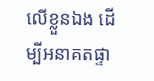លើខ្លួនឯង ដើម្បីអនាគតផ្ទា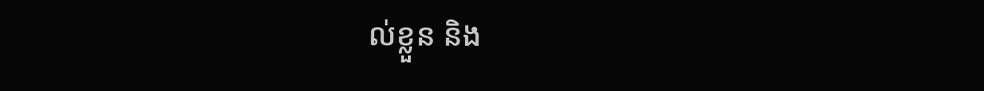ល់ខ្លួន និង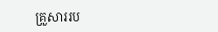គ្រួសាររប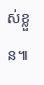ស់ខ្លួន៕